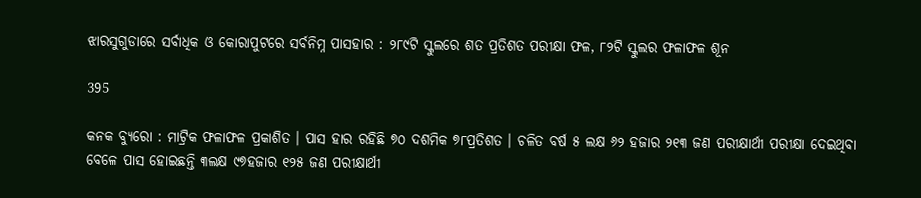ଝାରସୁଗୁଡାରେ ସର୍ବାଧିକ ଓ କୋରାପୁଟରେ ସର୍ବନିମ୍ନ ପାସହାର : ୨୮୯ଟି ସ୍କୁଲରେ ଶତ ପ୍ରତିଶତ ପରୀକ୍ଷା ଫଳ, ୮୨ଟି ସ୍କୁଲର ଫଳାଫଳ ଶୂନ

395

କନକ ବ୍ୟୁରୋ : ମାଟ୍ରିକ ଫଳାଫଳ ପ୍ରକାଶିତ । ପାସ ହାର ରହିଛି ୭୦ ଦଶମିକ ୭୮ପ୍ରତିଶତ । ଚଳିତ ବର୍ଷ ୫ ଲକ୍ଷ ୬୨ ହଜାର ୨୧୩ ଜଣ ପରୀକ୍ଷାର୍ଥୀ ପରୀକ୍ଷା ଦେଇଥିବା ବେଳେ ପାସ ହୋଇଛନ୍ତି ୩ଲକ୍ଷ ୯୭ହଜାର ୧୨୫ ଜଣ ପରୀକ୍ଷାର୍ଥୀ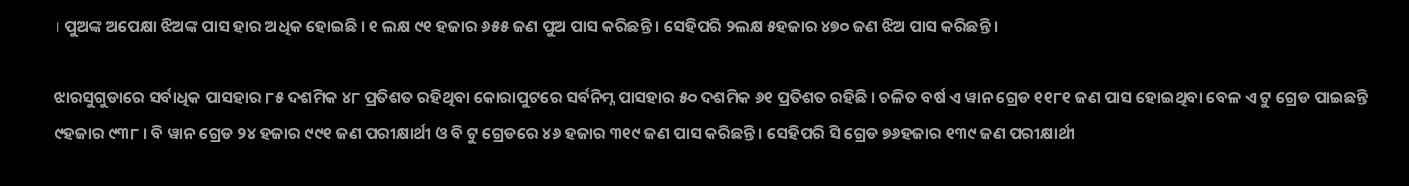। ପୁଅଙ୍କ ଅପେକ୍ଷା ଝିଅଙ୍କ ପାସ ହାର ଅଧିକ ହୋଇଛି । ୧ ଲକ୍ଷ ୯୧ ହଜାର ୬୫୫ ଜଣ ପୁଅ ପାସ କରିଛନ୍ତି । ସେହିପରି ୨ଲକ୍ଷ ୫ହଜାର ୪୭୦ ଜଣ ଝିଅ ପାସ କରିଛନ୍ତି ।

ଝାରସୁଗୁଡାରେ ସର୍ବାଧିକ ପାସହାର ୮୫ ଦଶମିକ ୪୮ ପ୍ରତିଶତ ରହିଥିବା କୋରାପୁଟରେ ସର୍ବନିମ୍ନ ପାସହାର ୫୦ ଦଶମିକ ୬୧ ପ୍ରତିଶତ ରହିଛି । ଚଳିତ ବର୍ଷ ଏ ୱାନ ଗ୍ରେଡ ୧୧୮୧ ଜଣ ପାସ ହୋଇଥିବା ବେଳ ଏ ଟୁ ଗ୍ରେଡ ପାଇଛନ୍ତି ୯ହଜାର ୯୩୮ । ବି ୱାନ ଗ୍ରେଡ ୨୪ ହଜାର ୯୯୧ ଜଣ ପରୀକ୍ଷାର୍ଥୀ ଓ ବି ଟୁ ଗ୍ରେଡରେ ୪୬ ହଜାର ୩୧୯ ଜଣ ପାସ କରିଛନ୍ତି । ସେହିପରି ସି ଗ୍ରେଡ ୭୬ହଜାର ୧୩୯ ଜଣ ପରୀକ୍ଷାର୍ଥୀ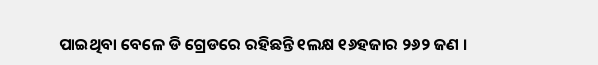ପାଇଥିବା ବେଳେ ଡି ଗ୍ରେଡରେ ରହିଛନ୍ତି ୧ଲକ୍ଷ ୧୬ହଜାର ୨୬୨ ଜଣ ।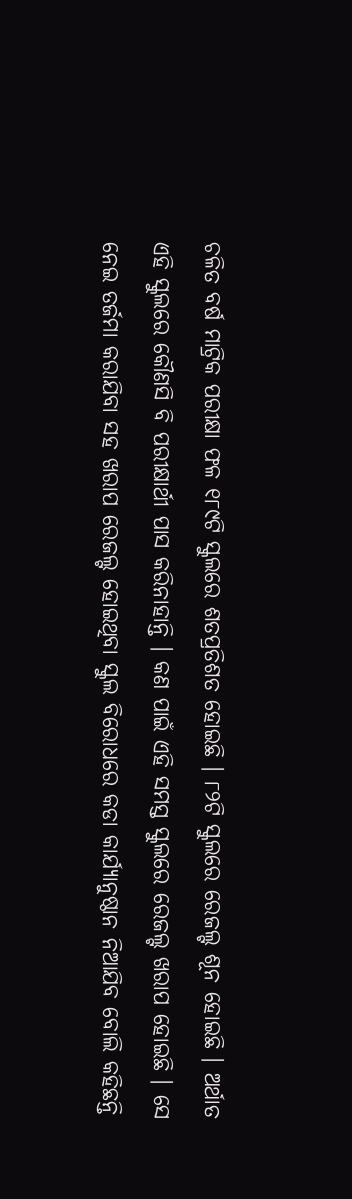ଚଳିତ ବର୍ଷ ମାଟ୍ରିକ ପରୀକ୍ଷା ଫଳ ୧୮୯ଟି ସ୍କୁଲରେ ଶତପ୍ରତିଶତ ହୋଇଛି । ୮୨ଟି ସ୍କୁଲରେ ରେଜଲ୍ଟ ଶୂନ ହୋଇଛି । ଅର୍ଥାତ ଏହି ସ୍କୁଲରେ କୌଣସି ବି ପରୀକ୍ଷାର୍ଥୀ ପାସ କରିନାହାନ୍ତି । କଣ ପାଇଁ ଏହି ସମସ୍ତ ସ୍କୁଲରେ ରେଜଲ୍ଟ ଖରାପ ହୋଇଛି । ସେ ନେଇ ତର୍ଜମା କରାଯିବା ସହ ଖରାପ ରେଜଲ୍ଟ ହୋଇଥିବା ସ୍କୁଲ ବିରୋଧରେ କଡା କାର୍ଯ୍ୟାନୁଷ୍ଠାନ ନିଆଯିବ ବୋଲି କହିଛନ୍ତି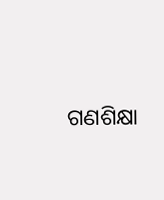ଗଣଶିକ୍ଷା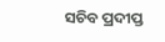ସଚିବ ପ୍ରଦୀପ୍ତ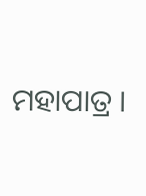ମହାପାତ୍ର ।